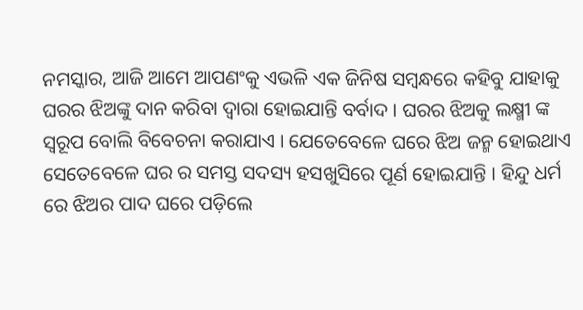ନମସ୍କାର, ଆଜି ଆମେ ଆପଣଂକୁ ଏଭଳି ଏକ ଜିନିଷ ସମ୍ବନ୍ଧରେ କହିବୁ ଯାହାକୁ ଘରର ଝିଅଙ୍କୁ ଦାନ କରିବା ଦ୍ୱାରା ହୋଇଯାନ୍ତି ବର୍ବାଦ । ଘରର ଝିଅକୁ ଲକ୍ଷ୍ମୀ ଙ୍କ ସ୍ୱରୂପ ବୋଲି ବିବେଚନା କରାଯାଏ । ଯେତେବେଳେ ଘରେ ଝିଅ ଜନ୍ମ ହୋଇଥାଏ ସେତେବେଳେ ଘର ର ସମସ୍ତ ସଦସ୍ୟ ହସଖୁସିରେ ପୂର୍ଣ ହୋଇଯାନ୍ତି । ହିନ୍ଦୁ ଧର୍ମ ରେ ଝିଅର ପାଦ ଘରେ ପଡ଼ିଲେ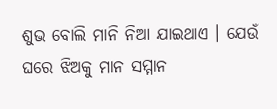ଶୁଭ ବୋଲି ମାନି ନିଆ ଯାଇଥାଏ । ଯେଉଁ ଘରେ ଝିଅକୁ ମାନ ସମ୍ମାନ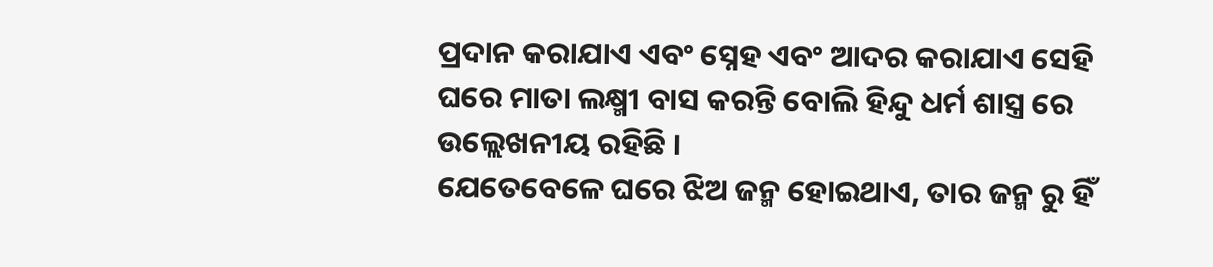ପ୍ରଦାନ କରାଯାଏ ଏବଂ ସ୍ନେହ ଏବଂ ଆଦର କରାଯାଏ ସେହି ଘରେ ମାତା ଲକ୍ଷ୍ମୀ ବାସ କରନ୍ତି ବୋଲି ହିନ୍ଦୁ ଧର୍ମ ଶାସ୍ତ୍ର ରେ ଉଲ୍ଲେଖନୀୟ ରହିଛି ।
ଯେତେବେଳେ ଘରେ ଝିଅ ଜନ୍ମ ହୋଇଥାଏ, ତାର ଜନ୍ମ ରୁ ହିଁ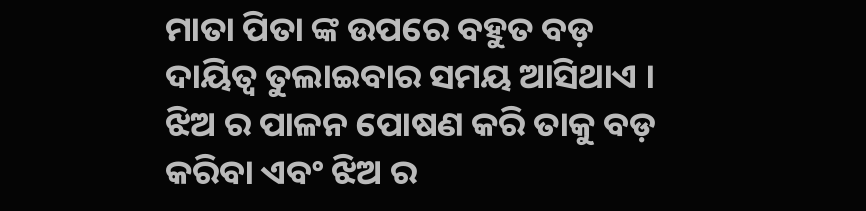ମାତା ପିତା ଙ୍କ ଉପରେ ବହୁତ ବଡ଼ ଦାୟିତ୍ୱ ତୁଲାଇବାର ସମୟ ଆସିଥାଏ । ଝିଅ ର ପାଳନ ପୋଷଣ କରି ତାକୁ ବଡ଼ କରିବା ଏବଂ ଝିଅ ର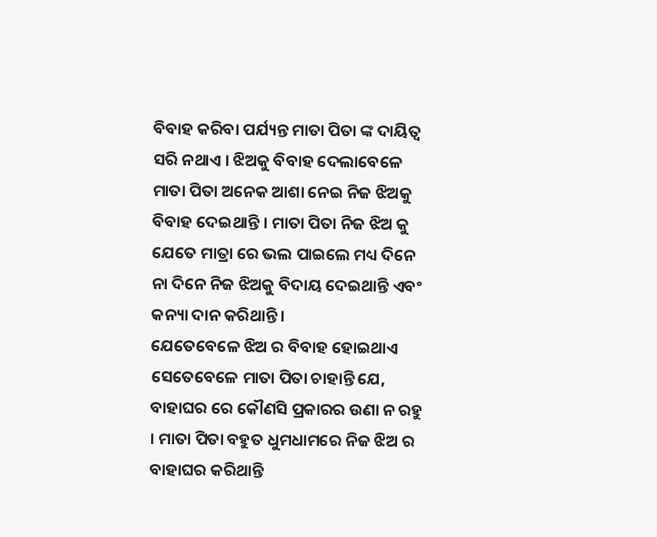ବିବାହ କରିବା ପର୍ଯ୍ୟନ୍ତ ମାତା ପିତା ଙ୍କ ଦାୟିତ୍ୱ ସରି ନଥାଏ । ଝିଅକୁ ବିବାହ ଦେଲାବେଳେ ମାତା ପିତା ଅନେକ ଆଶା ନେଇ ନିଜ ଝିଅକୁ ବିବାହ ଦେଇଥାନ୍ତି । ମାତା ପିତା ନିଜ ଝିଅ କୁ ଯେତେ ମାତ୍ରା ରେ ଭଲ ପାଇଲେ ମଧ୍ୟ ଦିନେ ନା ଦିନେ ନିଜ ଝିଅକୁ ବିଦାୟ ଦେଇଥାନ୍ତି ଏବଂ କନ୍ୟା ଦାନ କରିଥାନ୍ତି ।
ଯେତେବେଳେ ଝିଅ ର ବିବାହ ହୋଇଥାଏ ସେତେବେଳେ ମାତା ପିତା ଚାହାନ୍ତି ଯେ, ବାହାଘର ରେ କୌଣସି ପ୍ରକାରର ଉଣା ନ ରହୁ । ମାତା ପିତା ବହୁତ ଧୁମଧାମରେ ନିଜ ଝିଅ ର ବାହାଘର କରିଥାନ୍ତି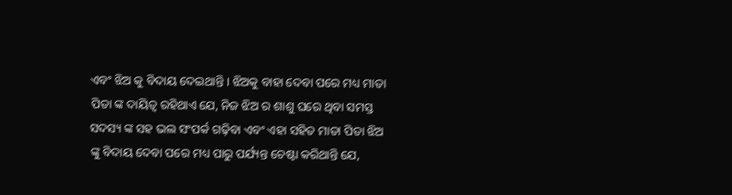ଏବଂ ଝିଅ କୁ ବିଦାୟ ଦେଇଥାନ୍ତି । ଝିଅକୁ ବାହା ଦେବା ପରେ ମଧ୍ୟ ମାତା ପିତା ଙ୍କ ଦାୟିତ୍ୱ ରହିଥାଏ ଯେ, ନିଜ ଝିଅ ର ଶାଶୁ ଘରେ ଥିବା ସମସ୍ତ ସଦସ୍ୟ ଙ୍କ ସହ ଭଲ ସଂପର୍କ ଗଢ଼ିବା ଏବଂ ଏହା ସହିତ ମାତା ପିତା ଝିଅ ଙ୍କୁ ବିଦାୟ ଦେବା ପରେ ମଧ୍ୟ ପାରୁ ପର୍ଯ୍ୟନ୍ତ ଚେଷ୍ଟା କରିଥାନ୍ତି ଯେ,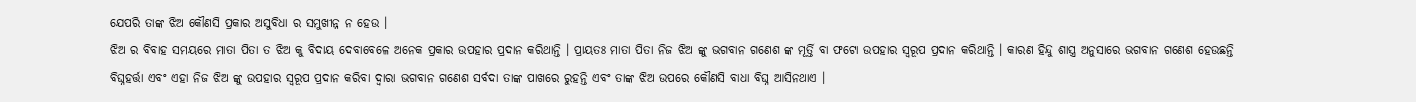ଯେପରି ତାଙ୍କ ଝିଅ କୌଣସି ପ୍ରକାର ଅସୁବିଧା ର ସମୁଖୀନ୍ନ ନ ହେଉ ।
ଝିଅ ର ବିବାହ ସମୟରେ ମାତା ପିତା ତ ଝିଅ କୁ ବିଦାୟ ଦେବାବେଳେ ଅନେକ ପ୍ରକାର ଉପହାର ପ୍ରଦାନ କରିଥାନ୍ତି । ପ୍ରାୟତଃ ମାତା ପିତା ନିଜ ଝିଅ ଙ୍କୁ ଭଗବାନ ଗଣେଶ ଙ୍କ ମୂର୍ତ୍ତି ବା ଫଟୋ ଉପହାର ସ୍ୱରୂପ ପ୍ରଦାନ କରିଥାନ୍ତି । କାରଣ ହିନ୍ଦୁ ଶାସ୍ତ୍ର ଅନୁସାରେ ଭଗବାନ ଗଣେଶ ହେଉଛନ୍ତି ବିଘ୍ନହର୍ତ୍ତା ଏବଂ ଏହା ନିଜ ଝିଅ ଙ୍କୁ ଉପହାର ସ୍ୱରୂପ ପ୍ରଦାନ କରିବା ଦ୍ୱାରା ଭଗବାନ ଗଣେଶ ସର୍ବଦା ତାଙ୍କ ପାଖରେ ରୁହନ୍ତି ଏବଂ ତାଙ୍କ ଝିଅ ଉପରେ କୌଣସି ବାଧା ବିଘ୍ନ ଆସିନଥାଏ ।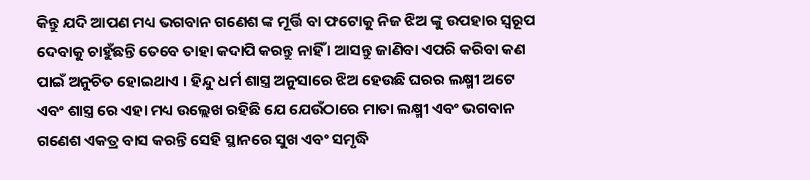କିନ୍ତୁ ଯଦି ଆପଣ ମଧ୍ୟ ଭଗବାନ ଗଣେଶ ଙ୍କ ମୂର୍ତ୍ତି ବା ଫଟୋକୁ ନିଜ ଝିଅ ଙ୍କୁ ଉପହାର ସ୍ବରୂପ ଦେବାକୁ ଚାହୁଁଛନ୍ତି ତେବେ ତାହା କଦାପି କରନ୍ତୁ ନାହିଁ । ଆସନ୍ତୁ ଜାଣିବା ଏପରି କରିବା କଣ ପାଇଁ ଅନୁଚିତ ହୋଇଥାଏ । ହିନ୍ଦୁ ଧର୍ମ ଶାସ୍ତ୍ର ଅନୁସାରେ ଝିଅ ହେଉଛି ଘରର ଲକ୍ଷ୍ମୀ ଅଟେ ଏବଂ ଶାସ୍ତ୍ର ରେ ଏହା ମଧ୍ୟ ଉଲ୍ଲେଖ ରହିଛି ଯେ ଯେଉଁଠାରେ ମାତା ଲକ୍ଷ୍ମୀ ଏବଂ ଭଗବାନ ଗଣେଶ ଏକତ୍ର ବାସ କରନ୍ତି ସେହି ସ୍ଥାନରେ ସୁଖ ଏବଂ ସମୃଦ୍ଧି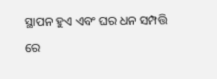ସ୍ଥାପନ ହୁଏ ଏବଂ ଘର ଧନ ସମ୍ପତ୍ତି ରେ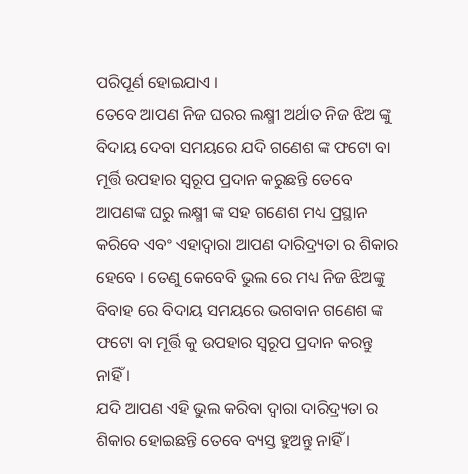ପରିପୂର୍ଣ ହୋଇଯାଏ ।
ତେବେ ଆପଣ ନିଜ ଘରର ଲକ୍ଷ୍ମୀ ଅର୍ଥାତ ନିଜ ଝିଅ ଙ୍କୁ ବିଦାୟ ଦେବା ସମୟରେ ଯଦି ଗଣେଶ ଙ୍କ ଫଟୋ ବା ମୂର୍ତ୍ତି ଉପହାର ସ୍ୱରୂପ ପ୍ରଦାନ କରୁଛନ୍ତି ତେବେ ଆପଣଙ୍କ ଘରୁ ଲକ୍ଷ୍ମୀ ଙ୍କ ସହ ଗଣେଶ ମଧ୍ୟ ପ୍ରସ୍ଥାନ କରିବେ ଏବଂ ଏହାଦ୍ୱାରା ଆପଣ ଦାରିଦ୍ର୍ୟତା ର ଶିକାର ହେବେ । ତେଣୁ କେବେବି ଭୁଲ ରେ ମଧ୍ୟ ନିଜ ଝିଅଙ୍କୁ ବିବାହ ରେ ବିଦାୟ ସମୟରେ ଭଗବାନ ଗଣେଶ ଙ୍କ ଫଟୋ ବା ମୂର୍ତ୍ତି କୁ ଉପହାର ସ୍ୱରୂପ ପ୍ରଦାନ କରନ୍ତୁ ନାହିଁ ।
ଯଦି ଆପଣ ଏହି ଭୁଲ କରିବା ଦ୍ୱାରା ଦାରିଦ୍ର୍ୟତା ର ଶିକାର ହୋଇଛନ୍ତି ତେବେ ବ୍ୟସ୍ତ ହୁଅନ୍ତୁ ନାହିଁ ।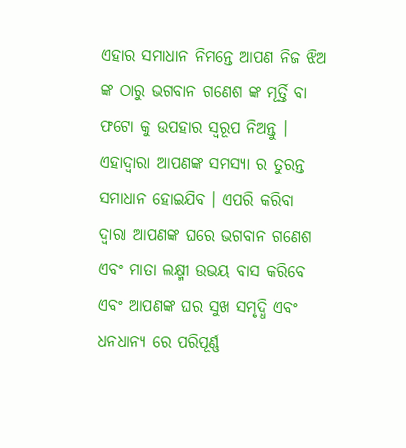ଏହାର ସମାଧାନ ନିମନ୍ତେ ଆପଣ ନିଜ ଝିଅ ଙ୍କ ଠାରୁ ଭଗବାନ ଗଣେଶ ଙ୍କ ମୂର୍ତ୍ତି ବା ଫଟୋ କୁ ଉପହାର ସ୍ବରୂପ ନିଅନ୍ତୁ । ଏହାଦ୍ବାରା ଆପଣଙ୍କ ସମସ୍ୟା ର ତୁରନ୍ତ ସମାଧାନ ହୋଇଯିବ । ଏପରି କରିବା ଦ୍ୱାରା ଆପଣଙ୍କ ଘରେ ଭଗବାନ ଗଣେଶ ଏବଂ ମାତା ଲକ୍ଷ୍ମୀ ଉଭୟ ବାସ କରିବେ ଏବଂ ଆପଣଙ୍କ ଘର ସୁଖ ସମୃଦ୍ଧି ଏବଂ ଧନଧାନ୍ୟ ରେ ପରିପୂର୍ଣ୍ଣ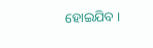ହୋଇଯିବ ।